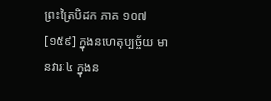ព្រះត្រៃបិដក ភាគ ១០៧
[១៥៩] ក្នុងនហេតុប្បច្ច័យ មានវារៈ៤ ក្នុងន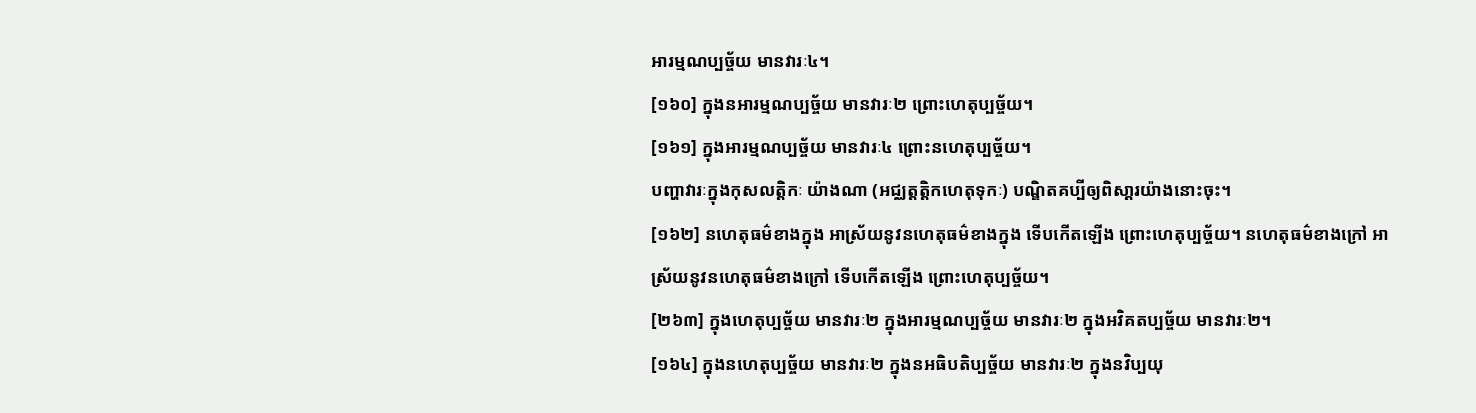អារម្មណប្បច្ច័យ មានវារៈ៤។
[១៦០] ក្នុងនអារម្មណប្បច្ច័យ មានវារៈ២ ព្រោះហេតុប្បច្ច័យ។
[១៦១] ក្នុងអារម្មណប្បច្ច័យ មានវារៈ៤ ព្រោះនហេតុប្បច្ច័យ។
បញ្ហាវារៈក្នុងកុសលត្តិកៈ យ៉ាងណា (អជ្ឈត្តត្តិកហេតុទុកៈ) បណ្ឌិតគប្បីឲ្យពិសា្ដរយ៉ាងនោះចុះ។
[១៦២] នហេតុធម៌ខាងក្នុង អាស្រ័យនូវនហេតុធម៌ខាងក្នុង ទើបកើតឡើង ព្រោះហេតុប្បច្ច័យ។ នហេតុធម៌ខាងក្រៅ អាស្រ័យនូវនហេតុធម៌ខាងក្រៅ ទើបកើតឡើង ព្រោះហេតុប្បច្ច័យ។
[២៦៣] ក្នុងហេតុប្បច្ច័យ មានវារៈ២ ក្នុងអារម្មណប្បច្ច័យ មានវារៈ២ ក្នុងអវិគតប្បច្ច័យ មានវារៈ២។
[១៦៤] ក្នុងនហេតុប្បច្ច័យ មានវារៈ២ ក្នុងនអធិបតិប្បច្ច័យ មានវារៈ២ ក្នុងនវិប្បយុ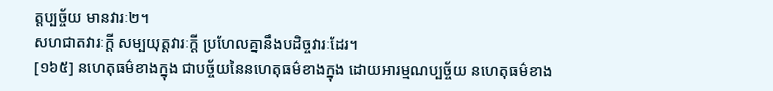ត្តប្បច្ច័យ មានវារៈ២។
សហជាតវារៈក្តី សម្បយុត្តវារៈក្តី ប្រហែលគ្នានឹងបដិច្ចវារៈដែរ។
[១៦៥] នហេតុធម៌ខាងក្នុង ជាបច្ច័យនៃនហេតុធម៌ខាងក្នុង ដោយអារម្មណប្បច្ច័យ នហេតុធម៌ខាង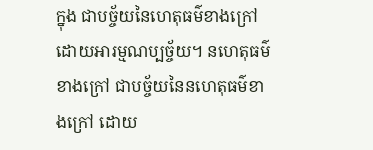ក្នុង ជាបច្ច័យនៃហេតុធម៌ខាងក្រៅ ដោយអារម្មណប្បច្ច័យ។ នហេតុធម៌ខាងក្រៅ ជាបច្ច័យនៃនហេតុធម៌ខាងក្រៅ ដោយ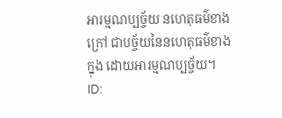អារម្មណប្បច្ច័យ នហេតុធម៌ខាងក្រៅ ជាបច្ច័យនៃនហេតុធម៌ខាងក្នុង ដោយអារម្មណប្បច្ច័យ។
ID: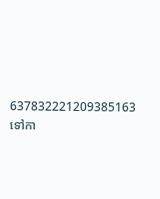637832221209385163
ទៅកា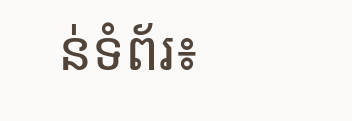ន់ទំព័រ៖